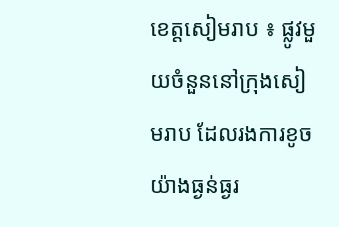ខេត្តសៀមរាប ៖ ផ្លូវមួយចំនួននៅក្រុងសៀមរាប ដែលរងការខូចយ៉ាងធ្ងន់ធ្ងរ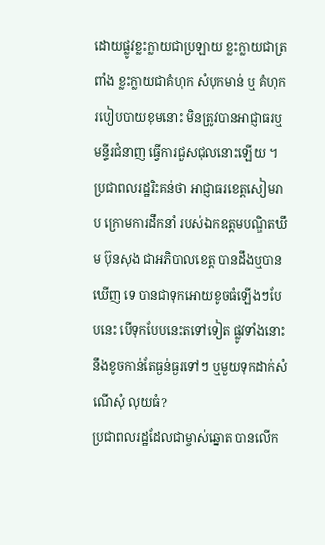ដោយផ្លូវខ្លះក្លាយជាប្រឡាយ ខ្លះក្លាយជាត្រពាំង ខ្លះក្លាយជាគំហុក សំបុកមាន់ ឬ គំហុករបៀបបាយខុមនោះ មិនត្រូវបានអាជ្ញាធរឬមន្ទីរជំនាញ ធ្វើការជួសជុលនោះឡើយ ។
ប្រជាពលរដ្ឋរិះគន់ថា អាជ្ញាធរខេត្តសៀមរាប ក្រោមការដឹកនាំ របស់ឯកឧត្តមបណ្ឌិតឃឹម ប៊ុនសុង ជាអភិបាលខេត្ត បានដឹងឬបានឃើញ ទេ បានជាទុកអោយខូចធំឡើងៗបែបនេះ បើទុកបែបនេះតទៅទៀត ផ្លូវទាំងនោះនឹងខូចកាន់តែធ្ងន់ធ្ងរទៅៗ ឬមួយទុកដាក់សំណើសុំ លុយធំ?
ប្រជាពលរដ្ឋដែលជាម្ចាស់ឆ្នោត បានលើក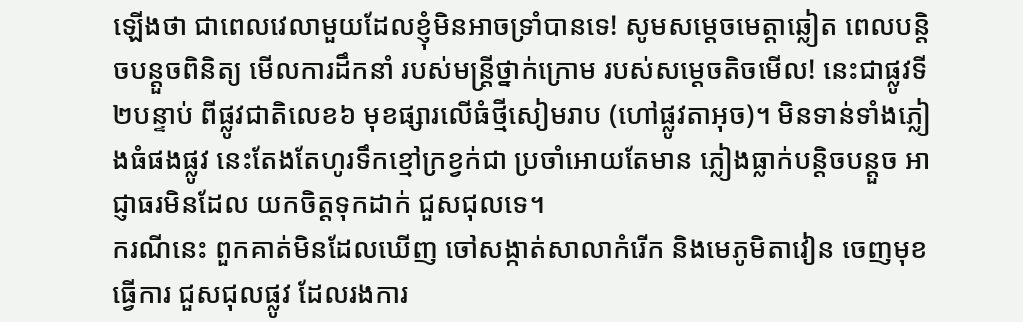ឡើងថា ជាពេលវេលាមួយដែលខ្ញុំមិនអាចទ្រាំបានទេ! សូមសម្ដេចមេត្តាឆ្លៀត ពេលបន្តិចបន្តួចពិនិត្យ មើលការដឹកនាំ របស់មន្ត្រីថ្នាក់ក្រោម របស់សម្ដេចតិចមើល! នេះជាផ្លូវទី២បន្ទាប់ ពីផ្លូវជាតិលេខ៦ មុខផ្សារលើធំថ្មីសៀមរាប (ហៅផ្លូវតាអុច)។ មិនទាន់ទាំងភ្លៀងធំផងផ្លូវ នេះតែងតែហូរទឹកខ្មៅក្រខ្វក់ជា ប្រចាំអោយតែមាន ភ្លៀងធ្លាក់បន្តិចបន្តួច អាជ្ញាធរមិនដែល យកចិត្តទុកដាក់ ជួសជុលទេ។
ករណីនេះ ពួកគាត់មិនដែលឃើញ ចៅសង្កាត់សាលាកំរើក និងមេភូមិតាវៀន ចេញមុខធ្វើការ ជួសជុលផ្លូវ ដែលរងការ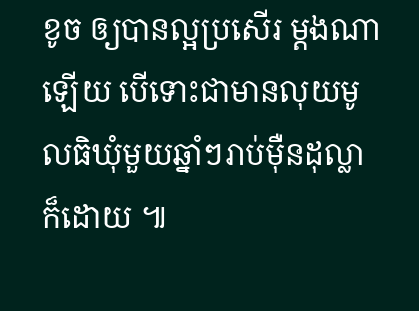ខូច ឲ្យបានល្អប្រសើរ ម្ដងណាឡើយ បើទោះជាមានលុយមូលធិឃុំមួយឆ្នាំៗរាប់ម៉ឺនដុល្លាក៏ដោយ ៕